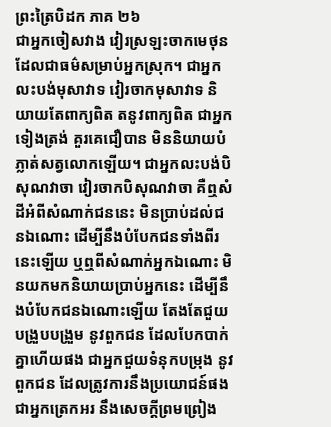ព្រះត្រៃបិដក ភាគ ២៦
ជាអ្នកចៀសវាង វៀរស្រឡះចាកមេថុន ដែលជាធម៌សម្រាប់អ្នកស្រុក។ ជាអ្នកលះបង់មុសាវាទ វៀរចាកមុសាវាទ និយាយតែពាក្យពិត តនូវពាក្យពិត ជាអ្នកទៀងត្រង់ គួរគេជឿបាន មិននិយាយបំភ្លាត់សត្វលោកឡើយ។ ជាអ្នកលះបង់បិសុណវាចា វៀរចាកបិសុណវាចា គឺឮសំដីអំពីសំណាក់ជននេះ មិនប្រាប់ដល់ជនឯណោះ ដើម្បីនឹងបំបែកជនទាំងពីរនេះឡើយ ឬឮពីសំណាក់អ្នកឯណោះ មិនយកមកនិយាយប្រាប់អ្នកនេះ ដើម្បីនឹងបំបែកជនឯណោះឡើយ តែងតែជួយបង្រួបបង្រួម នូវពួកជន ដែលបែកបាក់គ្នាហើយផង ជាអ្នកជួយទំនុកបម្រុង នូវពួកជន ដែលត្រូវការនឹងប្រយោជន៍ផង ជាអ្នកត្រេកអរ នឹងសេចក្តីព្រមព្រៀង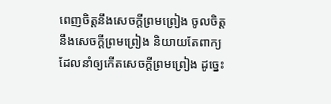ពេញចិត្តនឹងសេចក្តីព្រមព្រៀង ចូលចិត្តនឹងសេចក្តីព្រមព្រៀង និយាយតែពាក្យ ដែលនាំឲ្យកើតសេចក្តីព្រមព្រៀង ដូច្នេះ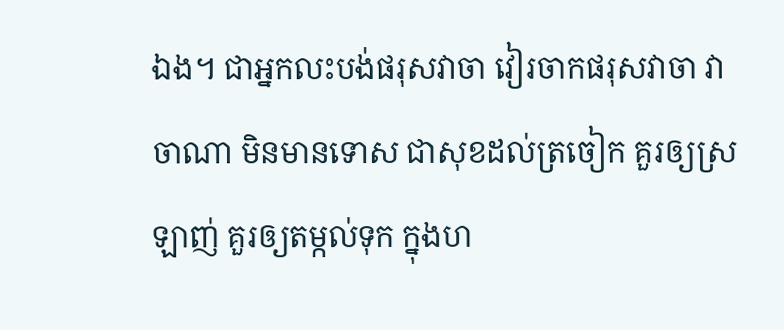ឯង។ ជាអ្នកលះបង់ផរុសវាចា វៀរចាកផរុសវាចា វាចាណា មិនមានទោស ជាសុខដល់ត្រចៀក គួរឲ្យស្រឡាញ់ គួរឲ្យតម្កល់ទុក ក្នុងហ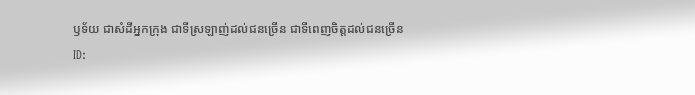ឫទ័យ ជាសំដីអ្នកក្រុង ជាទីស្រឡាញ់ដល់ជនច្រើន ជាទីពេញចិត្តដល់ជនច្រើន
ID: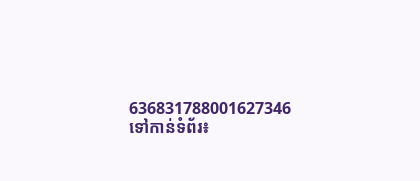636831788001627346
ទៅកាន់ទំព័រ៖